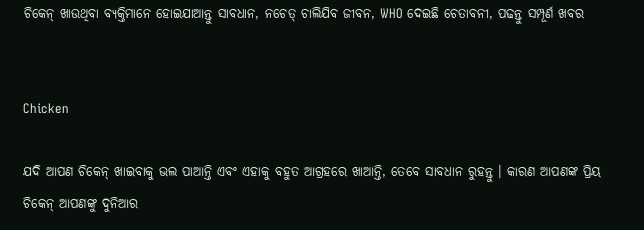ଚିକେନ୍ ଖାଉଥିବା ବ୍ୟକ୍ତିମାନେ ହୋଇଯାଆନ୍ତୁ ସାବଧାନ, ନଚେତ୍ ଚାଲିଯିବ ଜୀବନ, WHO ଦେଇଛି ଚେତାବନୀ, ପଢନ୍ତୁ ସମ୍ପୂର୍ଣ ଖବର


Chicken

ଯଦି ଆପଣ ଚିକେନ୍ ଖାଇବାକୁ ଭଲ ପାଆନ୍ତି ଏବଂ ଏହାକୁ ବହୁତ ଆଗ୍ରହରେ ଖାଆନ୍ତି, ତେବେ ସାବଧାନ ରୁହନ୍ତୁ । କାରଣ ଆପଣଙ୍କ ପ୍ରିୟ ଚିକେନ୍ ଆପଣଙ୍କୁ ଦୁନିଆର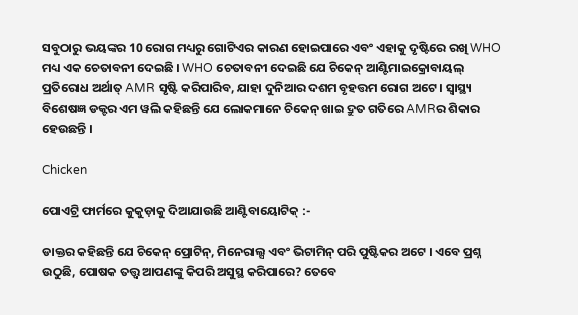ସବୁଠାରୁ ଭୟଙ୍କର 10 ରୋଗ ମଧ୍ୟରୁ ଗୋଟିଏର କାରଣ ହୋଇପାରେ ଏବଂ ଏହାକୁ ଦୃଷ୍ଟିରେ ରଖି WHO ମଧ୍ୟ ଏକ ଚେତାବନୀ ଦେଇଛି । WHO ଚେତାବନୀ ଦେଇଛି ଯେ ଚିକେନ୍ ଆଣ୍ଟିମାଇକ୍ରୋବାୟଲ୍ ପ୍ରତିରୋଧ ଅର୍ଥାତ୍ AMR ସୃଷ୍ଟି କରିପାରିବ, ଯାହା ଦୁନିଆର ଦଶମ ବୃହତ୍ତମ ରୋଗ ଅଟେ । ସ୍ୱାସ୍ଥ୍ୟ ବିଶେଷଜ୍ଞ ଡକ୍ଟର ଏମ ୱଲି କହିଛନ୍ତି ଯେ ଲୋକମାନେ ଚିକେନ୍ ଖାଇ ଦ୍ରୁତ ଗତିରେ AMRର ଶିକାର ହେଉଛନ୍ତି ।

Chicken

ପୋଏଟ୍ରି ଫାର୍ମରେ କୁକୁଡ଼ାକୁ ଦିଆଯାଉଛି ଆଣ୍ଟିବାୟୋଟିକ୍ :-

ଡାକ୍ତର କହିଛନ୍ତି ଯେ ଚିକେନ୍ ପ୍ରୋଟିନ୍, ମିନେରାଲ୍ସ ଏବଂ ଭିଟାମିନ୍ ପରି ପୁଷ୍ଟିକର ଅଟେ । ଏବେ ପ୍ରଶ୍ନ ଉଠୁଛି, ପୋଷକ ତତ୍ତ୍ୱ ଆପଣଙ୍କୁ କିପରି ଅସୁସ୍ଥ କରିପାରେ? ତେବେ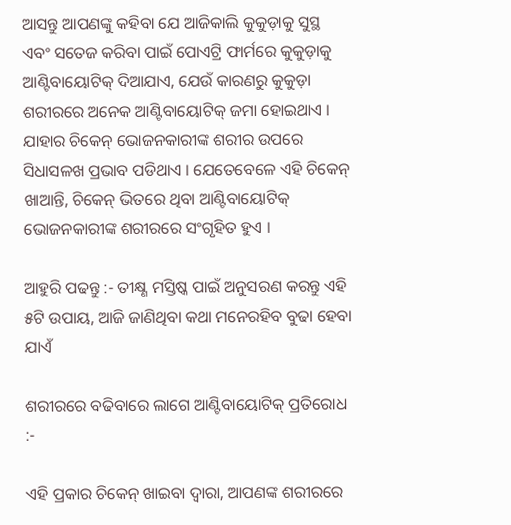ଆସନ୍ତୁ ଆପଣଙ୍କୁ କହିବା ଯେ ଆଜିକାଲି କୁକୁଡ଼ାକୁ ସୁସ୍ଥ ଏବଂ ସତେଜ କରିବା ପାଇଁ ପୋଏଟ୍ରି ଫାର୍ମରେ କୁକୁଡ଼ାକୁ ଆଣ୍ଟିବାୟୋଟିକ୍ ଦିଆଯାଏ, ଯେଉଁ କାରଣରୁ କୁକୁଡ଼ା ଶରୀରରେ ଅନେକ ଆଣ୍ଟିବାୟୋଟିକ୍ ଜମା ହୋଇଥାଏ । ଯାହାର ଚିକେନ୍ ଭୋଜନକାରୀଙ୍କ ଶରୀର ଉପରେ ସିଧାସଳଖ ପ୍ରଭାବ ପଡିଥାଏ । ଯେତେବେଳେ ଏହି ଚିକେନ୍ ଖାଆନ୍ତି, ଚିକେନ୍ ଭିତରେ ଥିବା ଆଣ୍ଟିବାୟୋଟିକ୍ ଭୋଜନକାରୀଙ୍କ ଶରୀରରେ ସଂଗୃହିତ ହୁଏ ।

ଆହୁରି ପଢନ୍ତୁ :- ତୀକ୍ଷ୍ଣ ମସ୍ତିଷ୍କ ପାଇଁ ଅନୁସରଣ କରନ୍ତୁ ଏହି ୫ଟି ଉପାୟ, ଆଜି ଜାଣିଥିବା କଥା ମନେରହିବ ବୁଢା ହେବା ଯାଏଁ

ଶରୀରରେ ବଢିବାରେ ଲାଗେ ଆଣ୍ଟିବାୟୋଟିକ୍ ପ୍ରତିରୋଧ :-

ଏହି ପ୍ରକାର ଚିକେନ୍ ଖାଇବା ଦ୍ୱାରା, ଆପଣଙ୍କ ଶରୀରରେ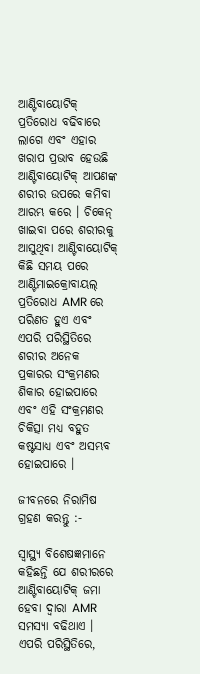ଆଣ୍ଟିବାୟୋଟିକ୍ ପ୍ରତିରୋଧ ବଢିବାରେ ଲାଗେ ଏବଂ ଏହାର ଖରାପ ପ୍ରଭାବ ହେଉଛି ଆଣ୍ଟିବାୟୋଟିକ୍ ଆପଣଙ୍କ ଶରୀର ଉପରେ କମିବା ଆରମ୍ଭ କରେ । ଚିକେନ୍ ଖାଇବା ପରେ ଶରୀରକୁ ଆସୁଥିବା ଆଣ୍ଟିବାୟୋଟିକ୍ କିଛି ସମୟ ପରେ ଆଣ୍ଟିମାଇକ୍ରୋବାୟଲ୍ ପ୍ରତିରୋଧ AMR ରେ ପରିଣତ ହୁଏ ଏବଂ ଏପରି ପରିସ୍ଥିତିରେ ଶରୀର ଅନେକ ପ୍ରକାରର ସଂକ୍ରମଣର ଶିକାର ହୋଇପାରେ ଏବଂ ଏହି ସଂକ୍ରମଣର ଚିକିତ୍ସା ମଧ୍ୟ ବହୁତ କଷ୍ଟସାଧ୍ୟ ଏବଂ ଅସମ୍ଭବ ହୋଇପାରେ ।

ଜୀବନରେ ନିରାମିଷ ଗ୍ରହଣ କରନ୍ତୁ :-

ସ୍ୱାସ୍ଥ୍ୟ ବିଶେଷଜ୍ଞମାନେ କହିଛନ୍ତି ଯେ ଶରୀରରେ ଆଣ୍ଟିବାୟୋଟିକ୍ ଜମା ହେବା ଦ୍ୱାରା AMR ସମସ୍ୟା ବଢିଥାଏ । ଏପରି ପରିସ୍ଥିତିରେ,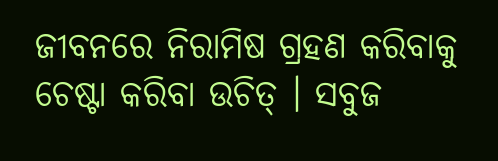ଜୀବନରେ ନିରାମିଷ ଗ୍ରହଣ କରିବାକୁ ଚେଷ୍ଟା କରିବା ଉଚିତ୍ । ସବୁଜ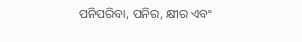ପନିପରିବା, ପନିର, କ୍ଷୀର ଏବଂ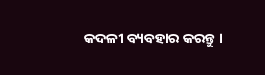କଦଳୀ ବ୍ୟବହାର କରନ୍ତୁ ।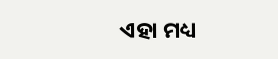ଏହା ମଧ୍ୟ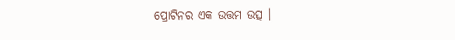ପ୍ରୋଟିନର ଏକ ଉତ୍ତମ ଉତ୍ସ ।